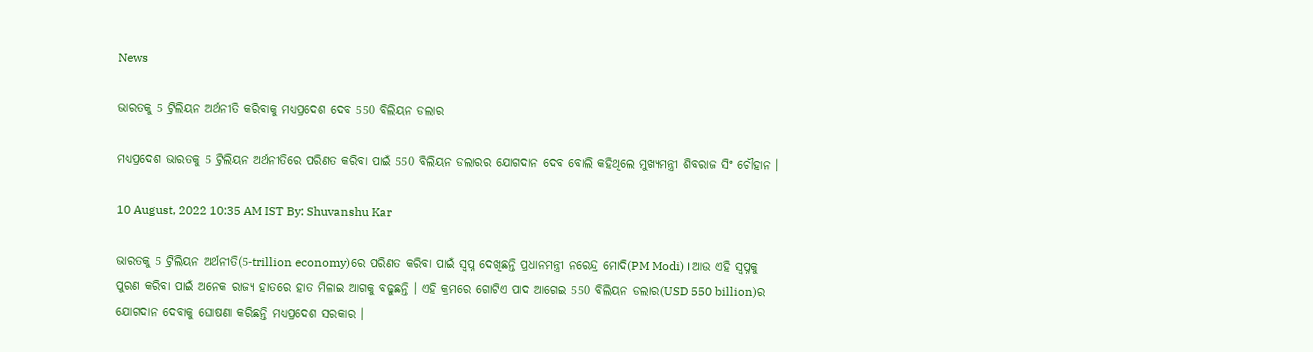News

ଭାରତକୁ 5 ଟ୍ରିଲିୟନ ଅର୍ଥନୀତି କରିବାକୁ ମଧ୍ୟପ୍ରଦେଶ ଦେବ 550 ବିଲିୟନ ଡଲାର

ମଧ୍ୟପ୍ରଦେଶ ଭାରତକୁ 5 ଟ୍ରିଲିୟନ ଅର୍ଥନୀତିରେ ପରିଣତ କରିବା ପାଇଁ 550 ବିଲିୟନ ଡଲାରର ଯୋଗଦାନ ଦେବ ବୋଲି କହିଥିଲେ ମୁଖ୍ୟମନ୍ତ୍ରୀ ଶିବରାଜ ସିଂ ଚୌହାନ ।

10 August, 2022 10:35 AM IST By: Shuvanshu Kar

ଭାରତକୁ 5 ଟ୍ରିଲିୟନ ଅର୍ଥନୀତି(5-trillion economy)ରେ ପରିଣତ କରିବା ପାଇଁ ସ୍ବପ୍ନ ଦେଖିଛନ୍ତି ପ୍ରଧାନମନ୍ତ୍ରୀ ନରେନ୍ଦ୍ର ମୋଦି(PM Modi) । ଆଉ ଏହି ସ୍ବପ୍ନକୁ ପୁରଣ କରିବା ପାଇଁ ଅନେକ ରାଜ୍ୟ ହାତରେ ହାତ ମିଳାଇ ଆଗକୁ ବଢୁଛନ୍ତି । ଏହି କ୍ରମରେ ଗୋଟିଏ ପାଦ ଆଗେଇ 550 ବିଲିୟନ ଡଲାର(USD 550 billion)ର ଯୋଗଦାନ ଦେବାକୁ ଘୋଷଣା କରିଛନ୍ତି ମଧ୍ୟପ୍ରଦେଶ ସରକାର ।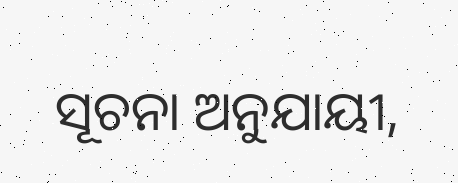ସୂଚନା ଅନୁଯାୟୀ,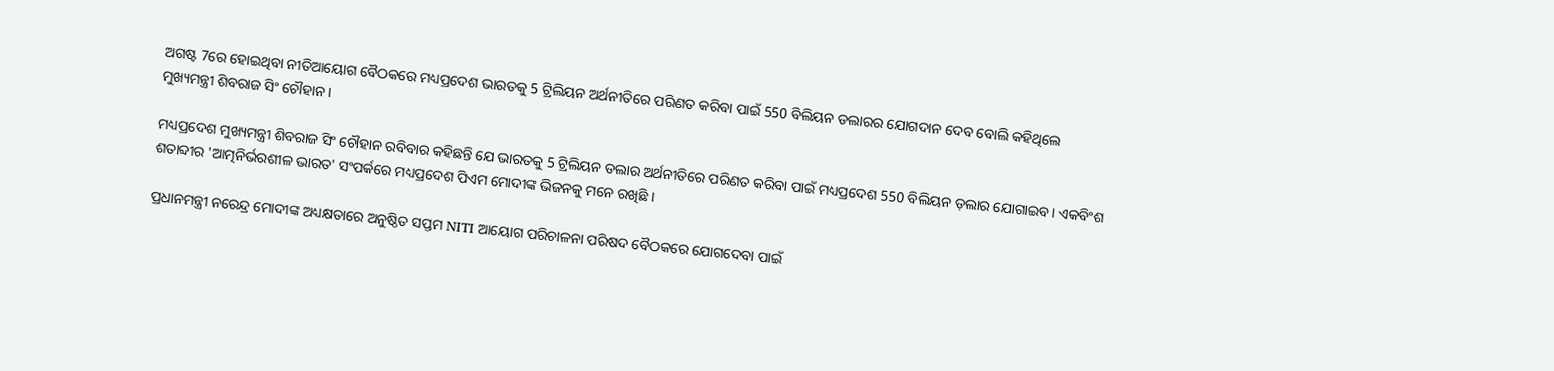ଅଗଷ୍ଟ 7ରେ ହୋଇଥିବା ନୀତିଆୟୋଗ ବୈଠକରେ ମଧ୍ୟପ୍ରଦେଶ ଭାରତକୁ 5 ଟ୍ରିଲିୟନ ଅର୍ଥନୀତିରେ ପରିଣତ କରିବା ପାଇଁ 550 ବିଲିୟନ ଡଲାରର ଯୋଗଦାନ ଦେବ ବୋଲି କହିଥିଲେ ମୁଖ୍ୟମନ୍ତ୍ରୀ ଶିବରାଜ ସିଂ ଚୌହାନ ।

ମଧ୍ୟପ୍ରଦେଶ ମୁଖ୍ୟମନ୍ତ୍ରୀ ଶିବରାଜ ସିଂ ଚୌହାନ ରବିବାର କହିଛନ୍ତି ଯେ ଭାରତକୁ 5 ଟ୍ରିଲିୟନ ଡଲାର ଅର୍ଥନୀତିରେ ପରିଣତ କରିବା ପାଇଁ ମଧ୍ୟପ୍ରଦେଶ 550 ବିଲିୟନ ଡ଼ଲାର ଯୋଗାଇବ। ଏକବିଂଶ ଶତାବ୍ଦୀର 'ଆତ୍ମନିର୍ଭରଶୀଳ ଭାରତ' ସଂପର୍କରେ ମଧ୍ୟପ୍ରଦେଶ ପିଏମ ମୋଦୀଙ୍କ ଭିଜନକୁ ମନେ ରଖିଛି ।

ପ୍ରଧାନମନ୍ତ୍ରୀ ନରେନ୍ଦ୍ର ମୋଦୀଙ୍କ ଅଧ୍ୟକ୍ଷତାରେ ଅନୁଷ୍ଠିତ ସପ୍ତମ NITI ଆୟୋଗ ପରିଚାଳନା ପରିଷଦ ବୈଠକରେ ଯୋଗଦେବା ପାଇଁ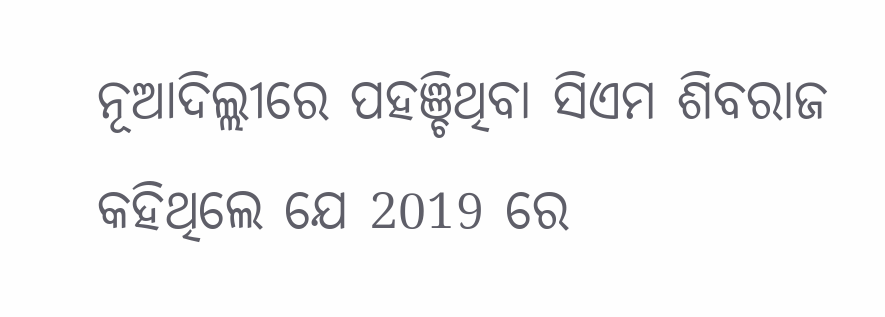ନୂଆଦିଲ୍ଲୀରେ ପହଞ୍ଚିଥିବା ସିଏମ ଶିବରାଜ କହିଥିଲେ ଯେ 2019 ରେ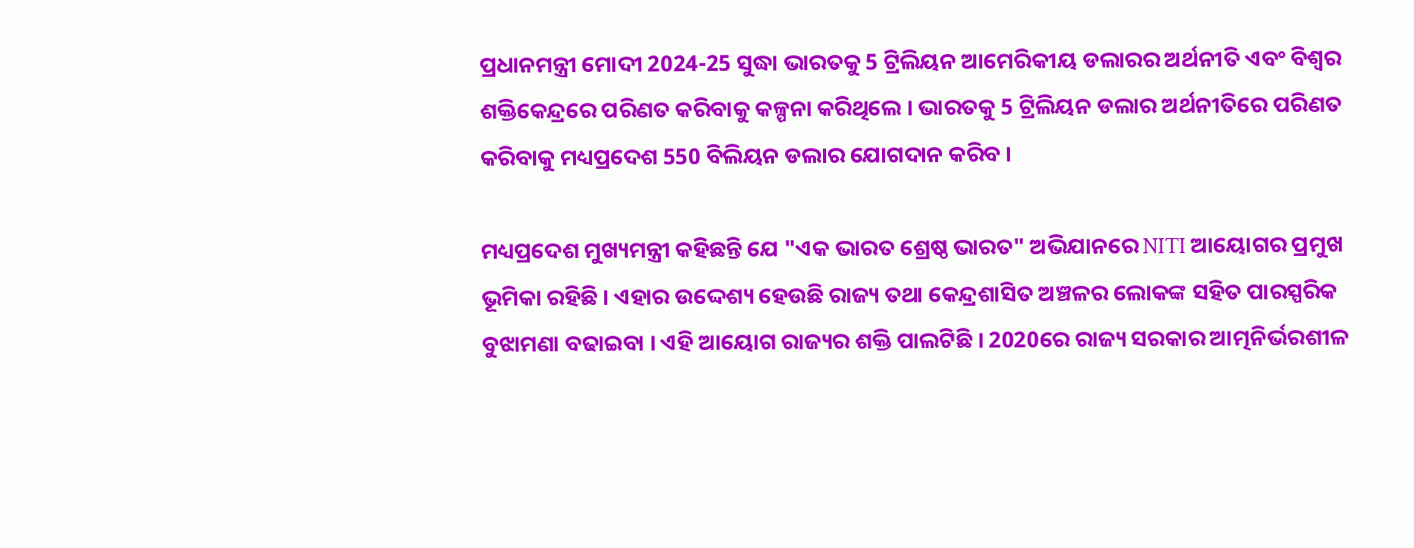ପ୍ରଧାନମନ୍ତ୍ରୀ ମୋଦୀ 2024-25 ସୁଦ୍ଧା ଭାରତକୁ 5 ଟ୍ରିଲିୟନ ଆମେରିକୀୟ ଡଲାରର ଅର୍ଥନୀତି ଏବଂ ବିଶ୍ବର ଶକ୍ତିକେନ୍ଦ୍ରରେ ପରିଣତ କରିବାକୁ କଳ୍ପନା କରିଥିଲେ । ଭାରତକୁ 5 ଟ୍ରିଲିୟନ ଡଲାର ଅର୍ଥନୀତିରେ ପରିଣତ କରିବାକୁ ମଧ୍ୟପ୍ରଦେଶ 550 ବିଲିୟନ ଡଲାର ଯୋଗଦାନ କରିବ ।

ମଧ୍ୟପ୍ରଦେଶ ମୁଖ୍ୟମନ୍ତ୍ରୀ କହିଛନ୍ତି ଯେ "ଏକ ଭାରତ ଶ୍ରେଷ୍ଠ ଭାରତ" ଅଭିଯାନରେ NITI ଆୟୋଗର ପ୍ରମୁଖ ଭୂମିକା ରହିଛି । ଏହାର ଉଦ୍ଦେଶ୍ୟ ହେଉଛି ରାଜ୍ୟ ତଥା କେନ୍ଦ୍ରଶାସିତ ଅଞ୍ଚଳର ଲୋକଙ୍କ ସହିତ ପାରସ୍ପରିକ ବୁଝାମଣା ବଢାଇବା । ଏହି ଆୟୋଗ ରାଜ୍ୟର ଶକ୍ତି ପାଲଟିଛି । 2020ରେ ରାଜ୍ୟ ସରକାର ଆତ୍ମନିର୍ଭରଶୀଳ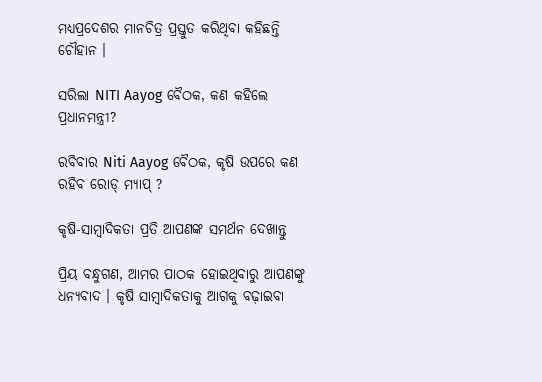ମଧ୍ୟପ୍ରଦେଶର ମାନଚିତ୍ର ପ୍ରସ୍ତୁତ କରିଥିବା କହିଛନ୍ତି ଚୌହାନ ।

ସରିଲା NITI Aayog ବୈଠକ, କଣ କହିଲେ ପ୍ରଧାନମନ୍ତ୍ରୀ?

ରବିବାର Niti Aayog ବୈଠକ, କୃଷି ଉପରେ କଣ ରହିବ ରୋଡ୍ ମ୍ୟାପ୍ ?

କୃଷି-ସାମ୍ବାଦିକତା ପ୍ରତି ଆପଣଙ୍କ ସମର୍ଥନ ଦେଖାନ୍ତୁ

ପ୍ରିୟ ବନ୍ଧୁଗଣ, ଆମର ପାଠକ ହୋଇଥିବାରୁ ଆପଣଙ୍କୁ ଧନ୍ୟବାଦ । କୃଷି ସାମ୍ବାଦିକତାକୁ ଆଗକୁ ବଢ଼ାଇବା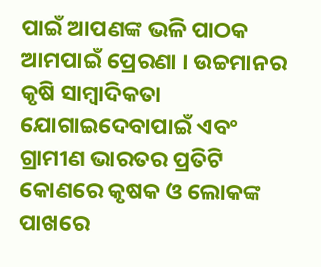ପାଇଁ ଆପଣଙ୍କ ଭଳି ପାଠକ ଆମପାଇଁ ପ୍ରେରଣା । ଉଚ୍ଚମାନର କୃଷି ସାମ୍ବାଦିକତା ଯୋଗାଇଦେବାପାଇଁ ଏବଂ ଗ୍ରାମୀଣ ଭାରତର ପ୍ରତିଟି କୋଣରେ କୃଷକ ଓ ଲୋକଙ୍କ ପାଖରେ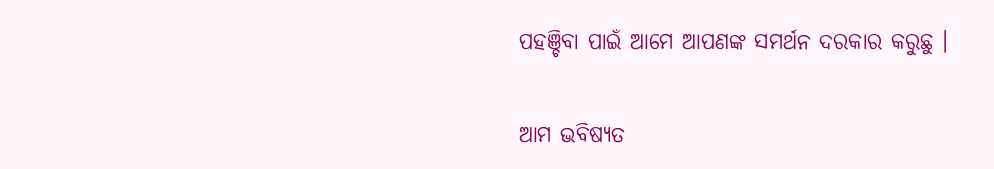ପହଞ୍ଚିବା ପାଇଁ ଆମେ ଆପଣଙ୍କ ସମର୍ଥନ ଦରକାର କରୁଛୁ ।

ଆମ ଭବିଷ୍ୟତ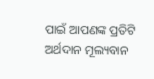ପାଇଁ ଆପଣଙ୍କ ପ୍ରତିଟି ଅର୍ଥଦାନ ମୂଲ୍ୟବାନ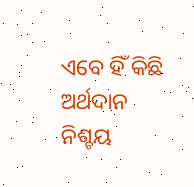ଏବେ ହିଁ କିଛି ଅର୍ଥଦାନ ନିଶ୍ଚୟ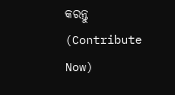କରନ୍ତୁ (Contribute Now)